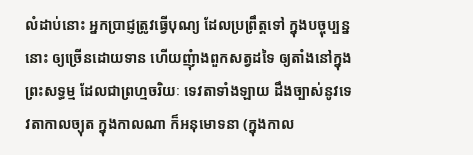លំដាប់នោះ អ្នកប្រាជ្ញត្រូវធ្វើបុណ្យ ដែលប្រព្រឹត្តទៅ ក្នុងបច្ចុប្បន្ននោះ ឲ្យច្រើនដោយទាន ហើយញុំាងពួកសត្វដទៃ ឲ្យតាំងនៅក្នុងព្រះសទ្ធម្ម ដែលជាព្រហ្មចរិយៈ ទេវតាទាំងឡាយ ដឹងច្បាស់នូវទេវតាកាលច្យុត ក្នុងកាលណា ក៏អនុមោទនា (ក្នុងកាល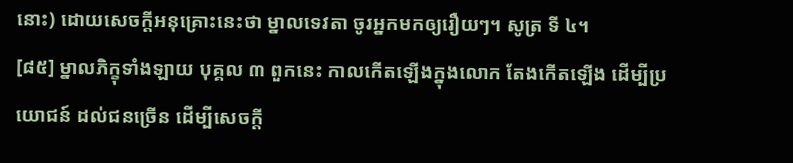នោះ) ដោយសេចក្ដីអនុគ្រោះនេះថា ម្នាលទេវតា ចូរអ្នកមកឲ្យរឿយៗ។ សូត្រ ទី ៤។
[៨៥] ម្នាលភិក្ខុទាំងឡាយ បុគ្គល ៣ ពួកនេះ កាលកើតឡើងក្នុងលោក តែងកើតឡើង ដើម្បីប្រយោជន៍ ដល់ជនច្រើន ដើម្បីសេចក្ដី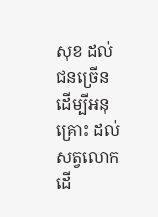សុខ ដល់ជនច្រើន ដើម្បីអនុគ្រោះ ដល់សត្វលោក ដើ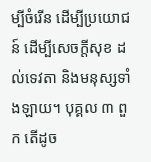ម្បីចំរើន ដើម្បីប្រយោជន៍ ដើម្បីសេចក្ដីសុខ ដល់ទេវតា និងមនុស្សទាំងឡាយ។ បុគ្គល ៣ ពួក តើដូច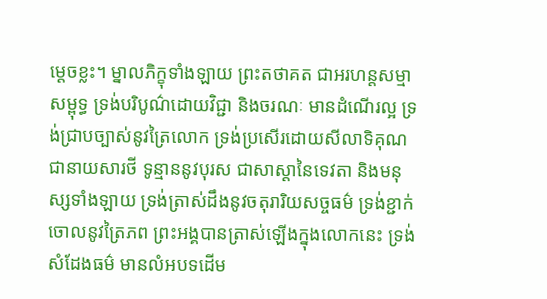ម្ដេចខ្លះ។ ម្នាលភិក្ខុទាំងឡាយ ព្រះតថាគត ជាអរហន្តសម្មាសម្ពុទ្ធ ទ្រង់បរិបូណ៌ដោយវិជ្ជា និងចរណៈ មានដំណើរល្អ ទ្រង់ជ្រាបច្បាស់នូវត្រៃលោក ទ្រង់ប្រសើរដោយសីលាទិគុណ ជានាយសារថី ទូន្មាននូវបុរស ជាសាស្ដានៃទេវតា និងមនុស្សទាំងឡាយ ទ្រង់ត្រាស់ដឹងនូវចតុរារិយសច្ចធម៌ ទ្រង់ខ្ជាក់ចោលនូវត្រៃភព ព្រះអង្គបានត្រាស់ឡើងក្នុងលោកនេះ ទ្រង់សំដែងធម៌ មានលំអបទដើម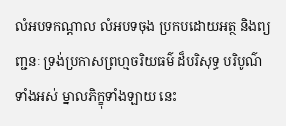លំអបទកណ្ដាល លំអបទចុង ប្រកបដោយអត្ថ និងព្យញ្ជនៈ ទ្រង់ប្រកាសព្រហ្មចរិយធម៌ ដ៏បរិសុទ្ធ បរិបូណ៌ទាំងអស់ ម្នាលភិក្ខុទាំងឡាយ នេះ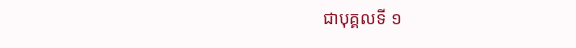ជាបុគ្គលទី ១